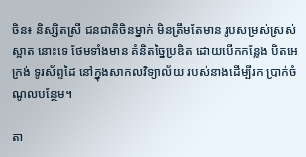ចិន៖ និស្សិតស្រី ជនជាតិចិនម្នាក់ មិនត្រឹមតែមាន រូបសម្រស់ស្រស់ស្អាត នោះទេ ថែមទាំងមាន គំនិតច្នៃប្រឌិត ដោយបើកកន្លែង បិតអេក្រង់ ទូរស័ព្ទដៃ នៅក្នុងសាកលវិទ្យាល័យ របស់នាងដើម្បីរក ប្រាក់ចំណូលបន្ថែម។

តា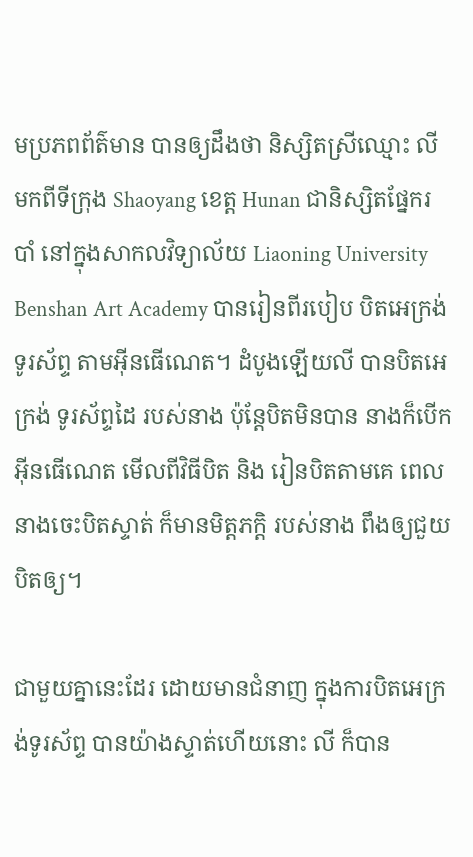មប្រភពព័ត៌មាន បានឲ្យដឹងថា និស្សិតស្រីឈ្មោះ លី មកពីទីក្រុង Shaoyang ខេត្ត Hunan ជានិស្សិតផ្នែករបាំ នៅក្នុងសាកលវិទ្យាល័យ Liaoning University Benshan Art Academy បានរៀនពីរបៀប បិតអេក្រង់ទូរស័ព្ទ តាមអ៊ីនធើណេត។ ដំបូងឡើយលី បានបិតអេក្រង់ ទូរស័ព្ទដៃ របស់នាង ប៉ុន្តែបិតមិនបាន នាងក៏បើកអ៊ីនធើណេត មើលពីវិធីបិត និង រៀនបិតតាមគេ ពេលនាងចេះបិតស្ទាត់ ក៏មានមិត្តភក្តិ របស់នាង ពឹងឲ្យជួយបិតឲ្យ។

ជាមួយគ្នានេះដែរ ដោយមានជំនាញ ក្នុងការបិតអេក្រង់ទូរស័ព្ទ បានយ៉ាងស្ទាត់ហើយនោះ លី ក៏បាន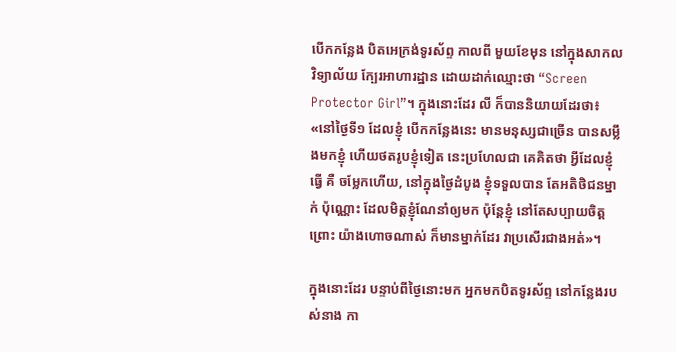បើកកន្លែង បិតអេក្រង់ទូរស័ព្ទ កាលពី មួយខែមុន នៅក្នុងសាកលវិទ្យាល័យ ក្បែរអាហារដ្ឋាន ដោយដាក់ឈ្មោះថា “Screen Protector Girl”។ ក្នុងនោះដែរ លី ក៏បាននិយាយដែរថា៖ «នៅថ្ងៃទី១ ដែលខ្ញុំ បើកកន្លែងនេះ មានមនុស្សជាច្រើន បានសម្លឹងមកខ្ញុំ ហើយថតរូបខ្ញុំទៀត នេះប្រហែលជា គេគិតថា អ្វីដែលខ្ញុំធ្វើ គឺ ចម្លែកហើយ, នៅក្នុងថ្ងៃដំបូង ខ្ញុំទទួលបាន តែអតិថិជនម្នាក់ ប៉ុណ្ណោះ ដែលមិត្តខ្ញុំណែនាំឲ្យមក ប៉ុន្តែខ្ញុំ នៅតែសប្បាយចិត្ត ព្រោះ យ៉ាងហោចណាស់ ក៏មានម្នាក់ដែរ វាប្រសើរជាងអត់»។

ក្នុងនោះដែរ បន្ទាប់ពីថ្ងៃនោះមក អ្នកមកបិតទូរស័ព្ទ នៅកន្លែងរបស់នាង កា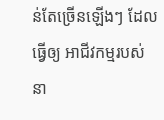ន់តែច្រើនឡើងៗ ដែលធ្វើឲ្យ អាជីវកម្មរបស់នា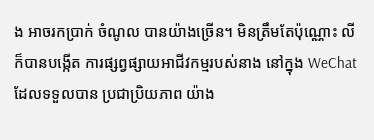ង អាចរកប្រាក់ ចំណូល បានយ៉ាងច្រើន។ មិនត្រឹមតែប៉ុណ្ណោះ លី ក៏បានបង្កើត ការផ្សព្វផ្សាយអាជីវកម្មរបស់នាង នៅក្នុង WeChat ដែលទទួលបាន ប្រជាប្រិយភាព យ៉ាង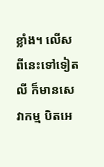ខ្លាំង។ លើសពីនេះទៅទៀត លី ក៏មានសេវាកម្ម បិតអេ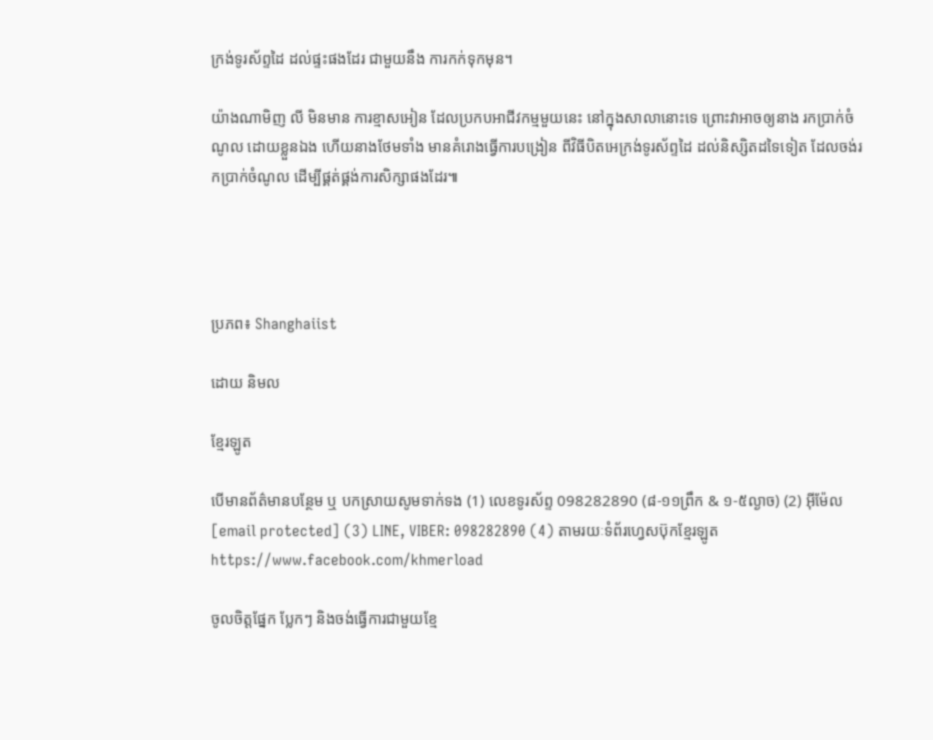ក្រង់ទូរស័ព្ទដៃ ដល់ផ្ទះផងដែរ ជាមួយនឹង ការកក់ទុកមុន។

យ៉ាងណាមិញ លី មិនមាន ការខ្មាសអៀន ដែលប្រកបអាជីវកម្មមួយនេះ នៅក្នុងសាលានោះទេ ព្រោះវាអាចឲ្យនាង រកប្រាក់ចំណូល ដោយខ្លួនឯង ហើយនាងថែមទាំង មានគំរោងធ្វើការបង្រៀន ពីវិធីបិតអេក្រង់ទូរស័ព្ទដៃ ដល់និស្សិតដទៃទៀត ដែលចង់រកប្រាក់ចំណូល ដើម្បីផ្គត់ផ្គង់ការសិក្សាផងដែរ៕




ប្រភព៖ Shanghaiist

ដោយ និមល

ខ្មែរឡូត

បើមានព័ត៌មានបន្ថែម ឬ បកស្រាយសូមទាក់ទង (1) លេខទូរស័ព្ទ 098282890 (៨-១១ព្រឹក & ១-៥ល្ងាច) (2) អ៊ីម៉ែល [email protected] (3) LINE, VIBER: 098282890 (4) តាមរយៈទំព័រហ្វេសប៊ុកខ្មែរឡូត https://www.facebook.com/khmerload

ចូលចិត្តផ្នែក ប្លែកៗ និងចង់ធ្វើការជាមួយខ្មែ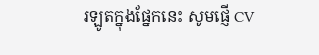រឡូតក្នុងផ្នែកនេះ សូមផ្ញើ CV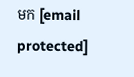មក [email protected]